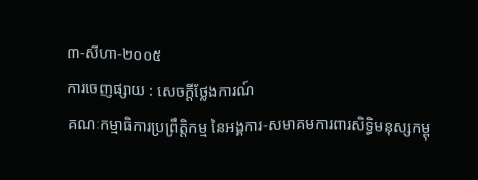៣-សីហា-២០០៥
ការចេញផ្សាយ : សេចក្តីថ្លែងការណ៍
គណៈកម្មាធិការប្រព្រឹត្តិកម្ម នៃអង្គការ-សមាគមការពារសិទ្ធិមនុស្សកម្ពុ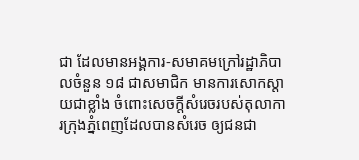ជា ដែលមានអង្គការ-សមាគមក្រៅរដ្ឋាភិបាលចំនួន ១៨ ជាសមាជិក មានការសោកស្តាយជាខ្លាំង ចំពោះសេចក្តីសំរេចរបស់តុលាការក្រុងភ្នំពេញដែលបានសំរេច ឲ្យជនជា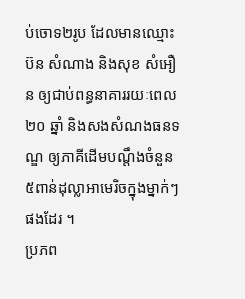ប់ចោទ២រូប ដែលមានឈ្មោះ ប៊ន សំណាង និងសុខ សំអឿន ឲ្យជាប់ពន្ធនាគាររយៈពេល២០ ឆ្នាំ និងសងសំណងធនទណ្ឌ ឲ្យភាគីដើមបណ្តឹងចំនួន ៥ពាន់ដុល្លាអាមេរិចក្នុងម្នាក់ៗ ផងដែរ ។
ប្រភព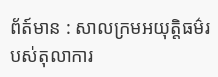ព័ត៍មាន : សាលក្រមអយុត្តិធម៌របស់តុលាការ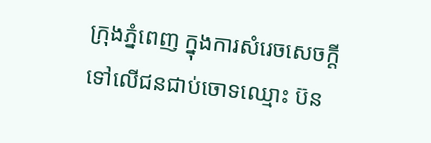ក្រុងភ្នំពេញ ក្នុងការសំរេចសេចក្តីទៅលើជនជាប់ចោទឈ្មោះ ប៊ន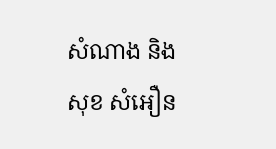សំណាង និងសុខ សំអឿន